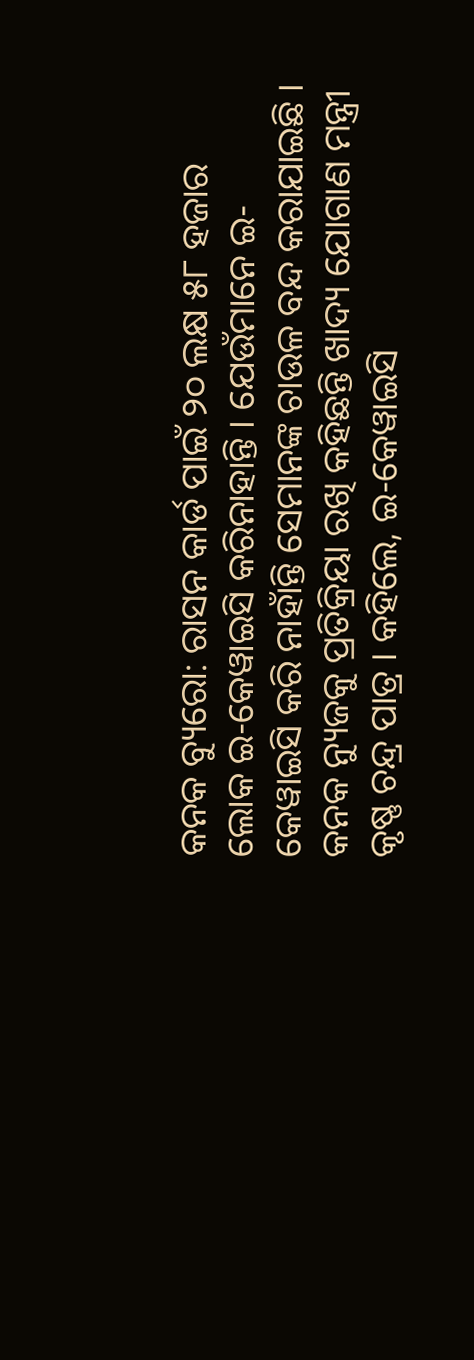କନକ ବ୍ୟୁରୋ: ରାସନ କାର୍ଡ ପାଇଁ ୨୦ ଲକ୍ଷ ୫୮ ହଜାର ଲୋକ ଇ-କେୱାଇସି କରିନାହାନ୍ତି । ଯେଉଁମାନେ ଇ-କେୱାଇସି କରି ନାହାଁନ୍ତି ସେମାନଙ୍କ ଚାଉଳ ବନ୍ଦ କରାଯାଇଛି । କନକ ନ୍ୟୁଜକୁ ପ୍ରତିକ୍ରିୟା ରଖି କହିଛନ୍ତି ଖାଦ୍ୟ ଯୋଗାଣ ମନ୍ତ୍ରୀ କୃଷ୍ଣ ଚନ୍ଦ୍ର ପାତ୍ର । କହିଲେ, ଇ-କେୱାଇସି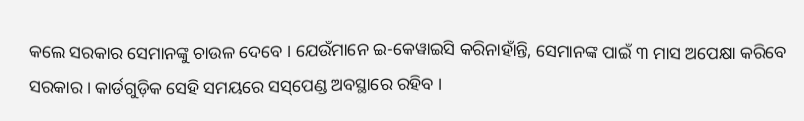କଲେ ସରକାର ସେମାନଙ୍କୁ ଚାଉଳ ଦେବେ । ଯେଉଁମାନେ ଇ-କେୱାଇସି କରିନାହାଁନ୍ତି, ସେମାନଙ୍କ ପାଇଁ ୩ ମାସ ଅପେକ୍ଷା କରିବେ ସରକାର । କାର୍ଡଗୁଡ଼ିକ ସେହି ସମୟରେ ସସ୍‌ପେଣ୍ଡ ଅବସ୍ଥାରେ ରହିବ ।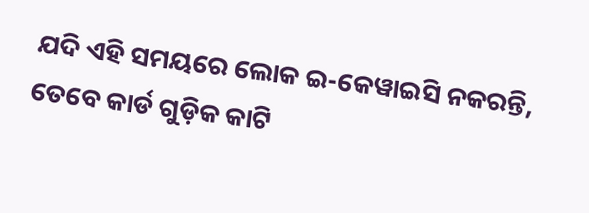ଯଦି ଏହି ସମୟରେ ଲୋକ ଇ-କେୱାଇସି ନକରନ୍ତି, ତେବେ କାର୍ଡ ଗୁଡ଼ିକ କାଟି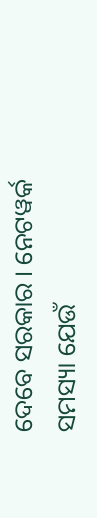ଦେବେ ସରକାର । ନେଟୱର୍କ ସମସ୍ୟା ଯେଉଁ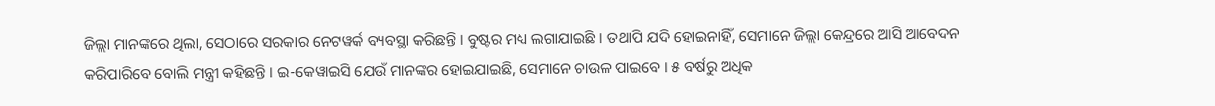ଜିଲ୍ଲା ମାନଙ୍କରେ ଥିଲା, ସେଠାରେ ସରକାର ନେଟୱର୍କ ବ୍ୟବସ୍ଥା କରିଛନ୍ତି । ବୁଷ୍ଟର ମଧ୍ୟ ଲଗାଯାଇଛି । ତଥାପି ଯଦି ହୋଇନାହିଁ, ସେମାନେ ଜିଲ୍ଲା କେନ୍ଦ୍ରରେ ଆସି ଆବେଦନ କରିପାରିବେ ବୋଲି ମନ୍ତ୍ରୀ କହିଛନ୍ତି । ଇ-କେୱାଇସି ଯେଉଁ ମାନଙ୍କର ହୋଇଯାଇଛି, ସେମାନେ ଚାଉଳ ପାଇବେ । ୫ ବର୍ଷରୁ ଅଧିକ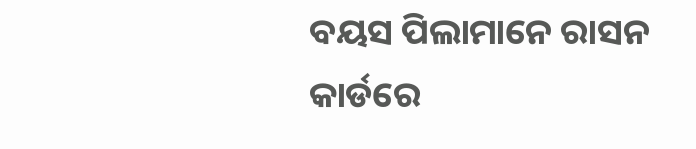ବୟସ ପିଲାମାନେ ରାସନ କାର୍ଡରେ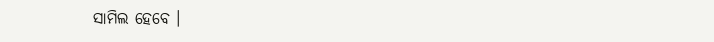ସାମିଲ ହେବେ ।